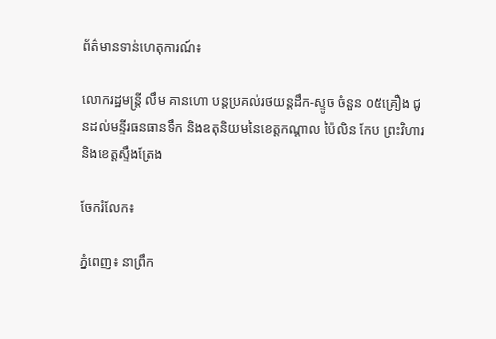ព័ត៌មានទាន់ហេតុការណ៍៖

លោករដ្ឋមន្ត្រី លឹម គានហោ បន្តប្រគល់រថយន្តដឹក-ស្ទូច ចំនួន ០៥គ្រឿង ជូនដល់មន្ទីរធនធានទឹក និងឧតុនិយមនៃខេត្តកណ្តាល ប៉ៃលិន កែប ព្រះវិហារ និងខេត្តស្ទឹងត្រែង

ចែករំលែក៖

ភ្នំពេញ៖ នាព្រឹក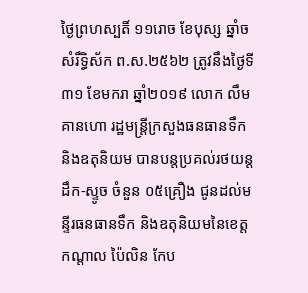ថ្ងៃព្រហស្បតិ៍ ១១រោច ខែបុស្ស ឆ្នាំច សំរឹទ្ធិស័ក ព.ស.២៥៦២ ត្រូវនឹងថ្ងៃទី៣១ ខែមករា ឆ្នាំ២០១៩ លោក លឹម គានហោ រដ្ឋមន្រ្តីក្រសួងធនធានទឹក និងឧតុនិយម បានបន្តប្រគល់រថយន្តដឹក-ស្ទូច ចំនួន ០៥គ្រឿង ជូនដល់មន្ទីរធនធានទឹក និងឧតុនិយមនៃខេត្តកណ្តាល ប៉ៃលិន កែប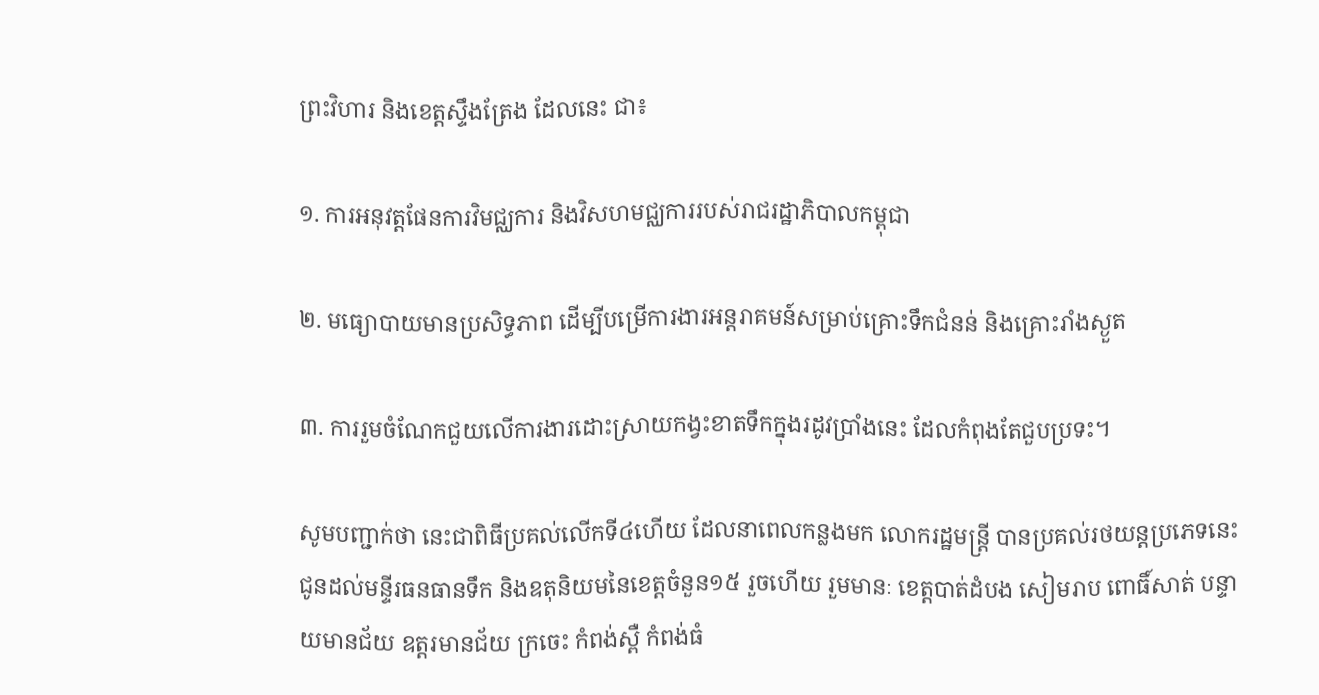ព្រះវិហារ និងខេត្តស្ទឹងត្រែង ដែលនេះ ជា៖

១. ការអនុវត្តផែនការវិមជ្ឈការ និងវិសហមជ្ឈការរបស់រាជរដ្ឋាភិបាលកម្ពុជា

២. មធ្យោបាយមានប្រសិទ្ធភាព ដើម្បីបម្រើការងារអន្តរាគមន៍សម្រាប់គ្រោះទឹកជំនន់ និងគ្រោះរាំងស្ងួត

៣. ការរួមចំណែកជួយលើការងារដោះស្រាយកង្វះខាតទឹកក្នុងរដូវប្រាំងនេះ ដែលកំពុងតែជួបប្រទះ។

សូមបញ្ជាក់ថា នេះជាពិធីប្រគល់លើកទី៤ហើយ ដែលនាពេលកន្លងមក លោករដ្ឋមន្រ្តី បានប្រគល់រថយន្តប្រភេទនេះ ជូនដល់មន្ទីរធនធានទឹក និងឧតុនិយមនៃខេត្តចំនួន១៥ រួចហើយ រួមមានៈ ខេត្តបាត់ដំបង សៀមរាប ពោធិ៍សាត់ បន្ទាយមានជ័យ ឧត្តរមានជ័យ ក្រចេះ កំពង់ស្ពឺ កំពង់ធំ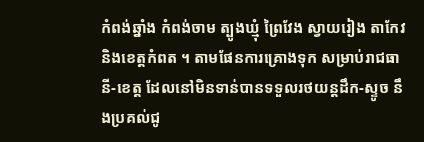កំពង់ឆ្នាំង កំពង់ចាម ត្បូងឃ្មុំ ព្រៃវែង ស្វាយរៀង តាកែវ និងខេត្តកំពត ។ តាមផែនការគ្រោងទុក សម្រាប់រាជធានី-ខេត្ត ដែលនៅមិនទាន់បានទទួលរថយន្តដឹក-ស្ទូច នឹងប្រគល់ជូ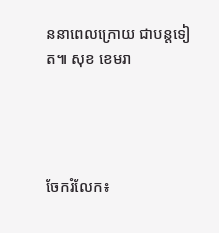ននាពេលក្រោយ ជាបន្តទៀត៕ សុខ ខេមរា




ចែករំលែក៖